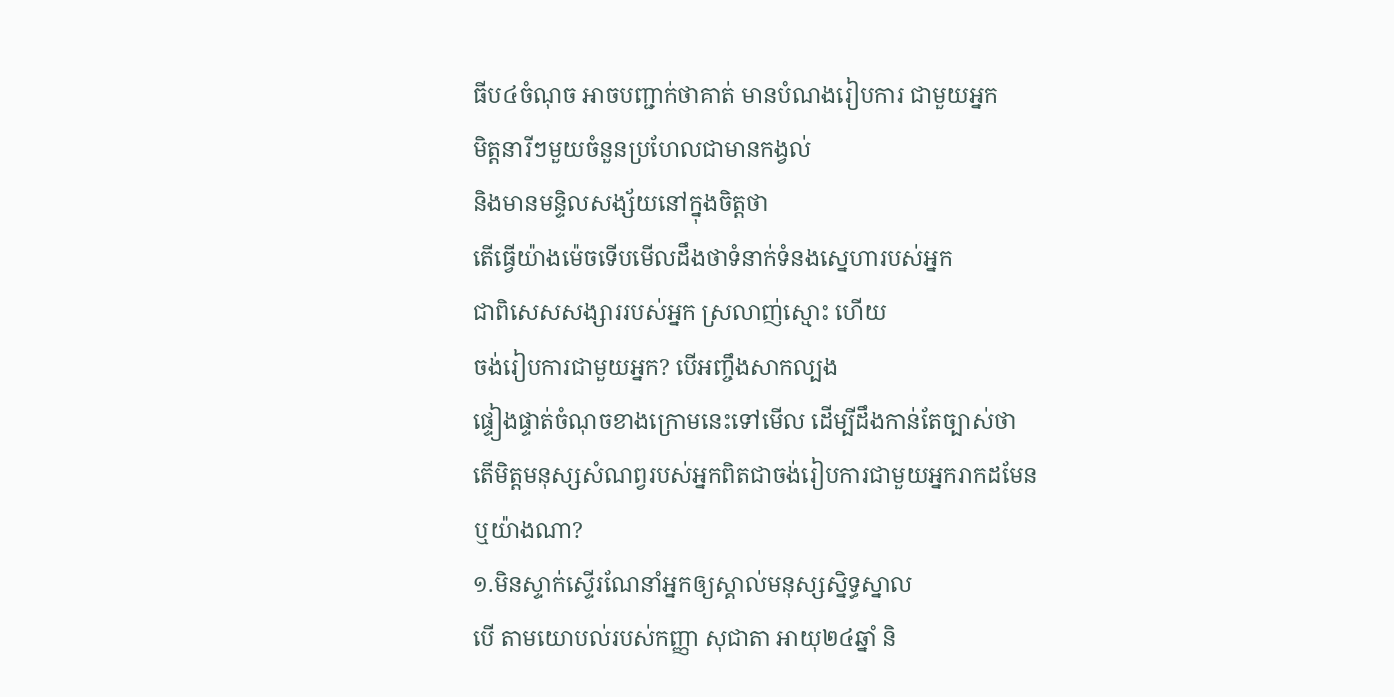ធីប៤ចំណុច អាចបញ្ជាក់ថាគាត់ មានបំណងរៀបការ ជាមួយអ្នក
មិត្តនារីៗមួយចំនួនប្រហែលជាមានកង្វល់
និងមានមន្ទិលសង្ស័យនៅក្នុងចិត្តថា
តើធ្វើយ៉ាងម៉េចទើបមើលដឹងថាទំនាក់ទំនងស្នេហារបស់អ្នក
ជាពិសេសសង្សាររបស់អ្នក ស្រលាញ់ស្មោះ ហើយ
ចង់រៀបការជាមួយអ្នក? បើអញ្ចឹងសាកល្បង
ផ្ទៀងផ្ទាត់ចំណុចខាងក្រោមនេះទៅមើល ដើម្បីដឹងកាន់តែច្បាស់ថា
តើមិត្តមនុស្សសំណព្វរបស់អ្នកពិតជាចង់រៀបការជាមួយអ្នករាកដមែន
ឬយ៉ាងណា?
១.មិនស្ទាក់ស្ទើរណែនាំអ្នកឲ្យស្គាល់មនុស្សស្និទ្ធស្នាល
បើ តាមយោបល់របស់កញ្ញា សុជាតា អាយុ២៤ឆ្នាំ និ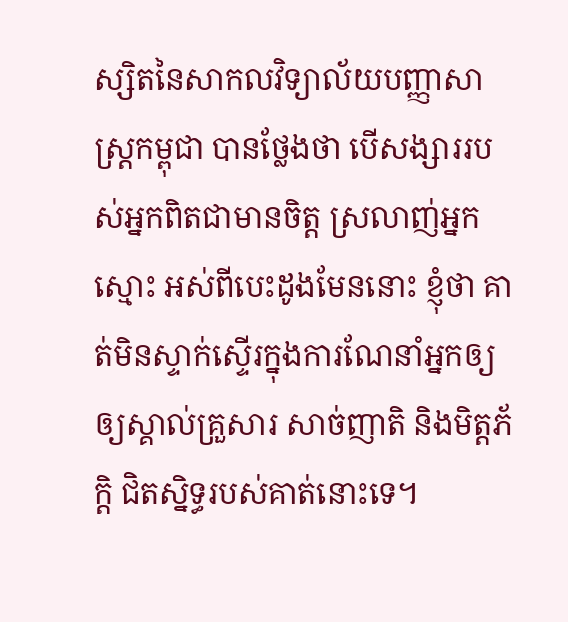ស្សិតនៃសាកលវិទ្យាល័យបញ្ញាសាស្ត្រកម្ពុជា បានថ្លែងថា បើសង្សាររបស់អ្នកពិតជាមានចិត្ត ស្រលាញ់អ្នកស្មោះ អស់ពីបេះដូងមែននោះ ខ្ញុំថា គាត់មិនស្ទាក់ស្ទើរក្នុងការណែនាំអ្នកឲ្យឲ្យស្គាល់គ្រួសារ សាច់ញាតិ និងមិត្តភ័ក្ដិ ជិតស្និទ្ធរបស់គាត់នោះទេ។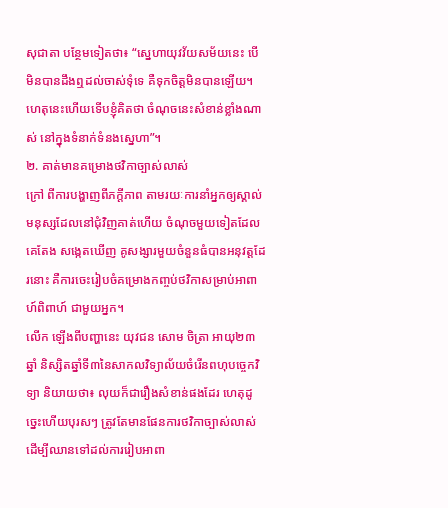សុជាតា បន្ថែមទៀតថា៖ “ស្នេហាយុវវ័យសម័យនេះ បើមិនបានដឹងឮដល់ចាស់ទុំទេ គឺទុកចិត្តមិនបានឡើយ។ ហេតុនេះហើយទើបខ្ញុំគិតថា ចំណុចនេះសំខាន់ខ្លាំងណាស់ នៅក្នុងទំនាក់ទំនងស្នេហា”។
២. គាត់មានគម្រោងថវិកាច្បាស់លាស់
ក្រៅ ពីការបង្ហាញពីភក្ដីភាព តាមរយៈការនាំអ្នកឲ្យស្គាល់មនុស្សដែលនៅជុំវិញគាត់ហើយ ចំណុចមួយទៀតដែលគេតែង សង្កេតឃើញ គូសង្សារមួយចំនួនធំបានអនុវត្តដែរនោះ គឺការចេះរៀបចំគម្រោងកញ្ចប់ថវិកាសម្រាប់អាពាហ៍ពិពាហ៍ ជាមួយអ្នក។
លើក ឡើងពីបញ្ហានេះ យុវជន សោម ចិត្រា អាយុ២៣ឆ្នាំ និស្សិតឆ្នាំទី៣នៃសាកលវិទ្យាល័យចំរើនពហុបច្ចេកវិទ្យា និយាយថា៖ លុយក៏ជារឿងសំខាន់ផងដែរ ហេតុដូច្នេះហើយបុរសៗ ត្រូវតែមានផែនការថវិកាច្បាស់លាស់ ដើម្បីឈានទៅដល់ការរៀបអាពា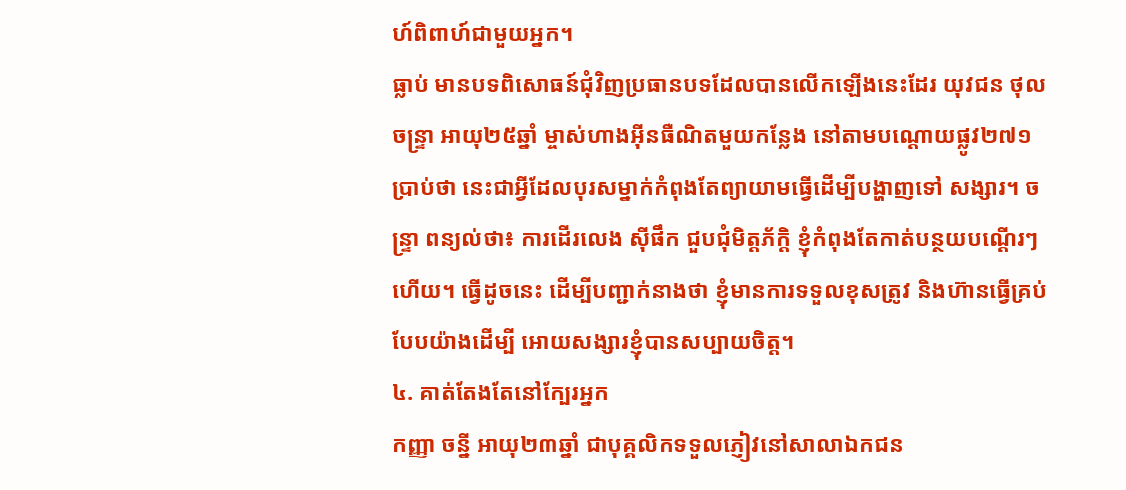ហ៍ពិពាហ៍ជាមួយអ្នក។
ធ្លាប់ មានបទពិសោធន៍ជុំវិញប្រធានបទដែលបានលើកឡើងនេះដែរ យុវជន ថុល ចន្ទ្រា អាយុ២៥ឆ្នាំ ម្ចាស់ហាងអ៊ីនធឺណិតមួយកន្លែង នៅតាមបណ្ដោយផ្លូវ២៧១ ប្រាប់ថា នេះជាអ្វីដែលបុរសម្នាក់កំពុងតែព្យាយាមធ្វើដើម្បីបង្ហាញទៅ សង្សារ។ ចន្ទ្រា ពន្យល់ថា៖ ការដើរលេង ស៊ីផឹក ជួបជុំមិត្តភ័ក្តិ ខ្ញុំកំពុងតែកាត់បន្ថយបណ្ដើរៗហើយ។ ធ្វើដូចនេះ ដើម្បីបញ្ជាក់នាងថា ខ្ញុំមានការទទួលខុសត្រូវ និងហ៊ានធ្វើគ្រប់បែបយ៉ាងដើម្បី អោយសង្សារខ្ញុំបានសប្បាយចិត្ត។
៤. គាត់តែងតែនៅក្បែរអ្នក
កញ្ញា ចន្នី អាយុ២៣ឆ្នាំ ជាបុគ្គលិកទទួលភ្ញៀវនៅសាលាឯកជន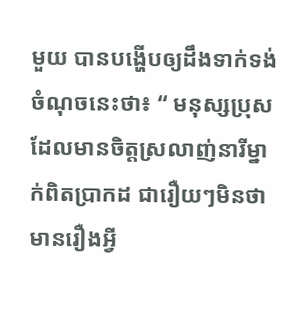មួយ បានបង្ហើបឲ្យដឹងទាក់ទង់ចំណុចនេះថា៖ “ មនុស្សប្រុសដែលមានចិត្តស្រលាញ់នារីម្នាក់ពិតប្រាកដ ជារឿយៗមិនថាមានរឿងអ្វី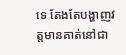ទេ តែងតែបង្ហាញវត្តមានគាត់នៅជា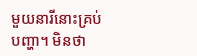មួយនារីនោះគ្រប់បញ្ហា។ មិនថា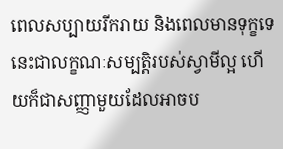ពេលសប្បាយរីករាយ និងពេលមានទុក្ខទេ នេះជាលក្ខណៈសម្បត្តិរបស់ស្វាមីល្អ ហើយក៏ជាសញ្ញាមួយដែលអាចប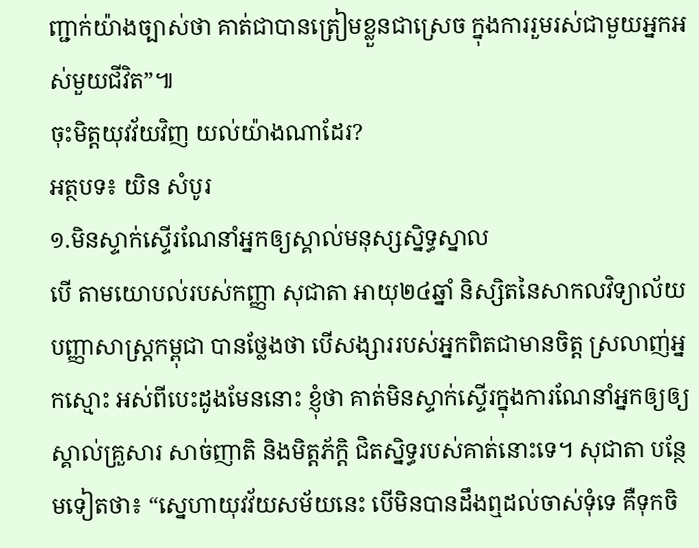ញ្ជាក់យ៉ាងច្បាស់ថា គាត់ជាបានត្រៀមខ្លួនជាស្រេច ក្នុងការរួមរស់ជាមួយអ្នកអស់មួយជីវិត”៕
ចុះមិត្តយុវវ័យវិញ យល់យ៉ាងណាដែរ?
អត្ថបទ៖ យិន សំបូរ
១.មិនស្ទាក់ស្ទើរណែនាំអ្នកឲ្យស្គាល់មនុស្សស្និទ្ធស្នាល
បើ តាមយោបល់របស់កញ្ញា សុជាតា អាយុ២៤ឆ្នាំ និស្សិតនៃសាកលវិទ្យាល័យបញ្ញាសាស្ត្រកម្ពុជា បានថ្លែងថា បើសង្សាររបស់អ្នកពិតជាមានចិត្ត ស្រលាញ់អ្នកស្មោះ អស់ពីបេះដូងមែននោះ ខ្ញុំថា គាត់មិនស្ទាក់ស្ទើរក្នុងការណែនាំអ្នកឲ្យឲ្យស្គាល់គ្រួសារ សាច់ញាតិ និងមិត្តភ័ក្ដិ ជិតស្និទ្ធរបស់គាត់នោះទេ។ សុជាតា បន្ថែមទៀតថា៖ “ស្នេហាយុវវ័យសម័យនេះ បើមិនបានដឹងឮដល់ចាស់ទុំទេ គឺទុកចិ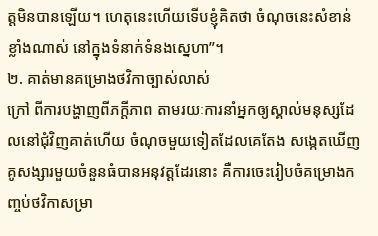ត្តមិនបានឡើយ។ ហេតុនេះហើយទើបខ្ញុំគិតថា ចំណុចនេះសំខាន់ខ្លាំងណាស់ នៅក្នុងទំនាក់ទំនងស្នេហា”។
២. គាត់មានគម្រោងថវិកាច្បាស់លាស់
ក្រៅ ពីការបង្ហាញពីភក្ដីភាព តាមរយៈការនាំអ្នកឲ្យស្គាល់មនុស្សដែលនៅជុំវិញគាត់ហើយ ចំណុចមួយទៀតដែលគេតែង សង្កេតឃើញ គូសង្សារមួយចំនួនធំបានអនុវត្តដែរនោះ គឺការចេះរៀបចំគម្រោងកញ្ចប់ថវិកាសម្រា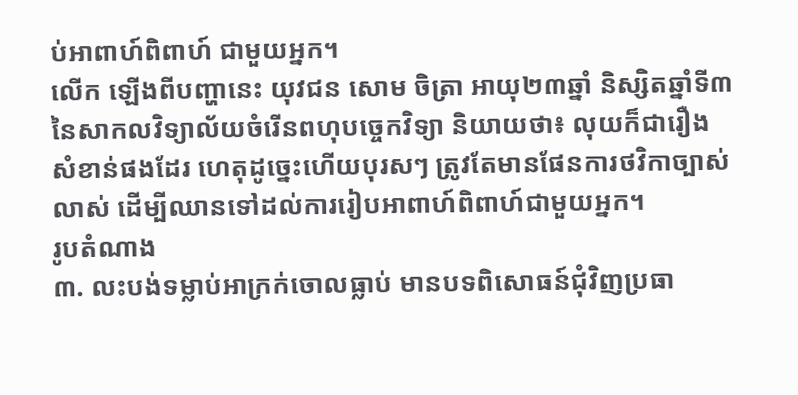ប់អាពាហ៍ពិពាហ៍ ជាមួយអ្នក។
លើក ឡើងពីបញ្ហានេះ យុវជន សោម ចិត្រា អាយុ២៣ឆ្នាំ និស្សិតឆ្នាំទី៣នៃសាកលវិទ្យាល័យចំរើនពហុបច្ចេកវិទ្យា និយាយថា៖ លុយក៏ជារឿងសំខាន់ផងដែរ ហេតុដូច្នេះហើយបុរសៗ ត្រូវតែមានផែនការថវិកាច្បាស់លាស់ ដើម្បីឈានទៅដល់ការរៀបអាពាហ៍ពិពាហ៍ជាមួយអ្នក។
រូបតំណាង
៣. លះបង់ទម្លាប់អាក្រក់ចោលធ្លាប់ មានបទពិសោធន៍ជុំវិញប្រធា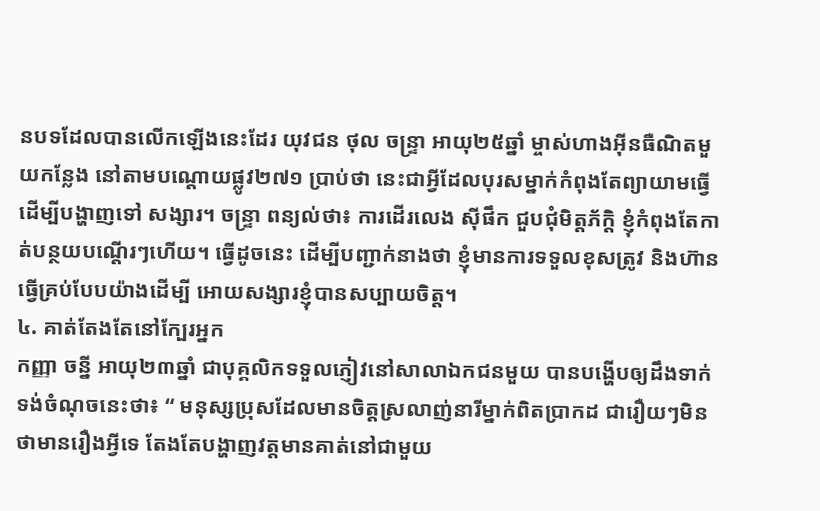នបទដែលបានលើកឡើងនេះដែរ យុវជន ថុល ចន្ទ្រា អាយុ២៥ឆ្នាំ ម្ចាស់ហាងអ៊ីនធឺណិតមួយកន្លែង នៅតាមបណ្ដោយផ្លូវ២៧១ ប្រាប់ថា នេះជាអ្វីដែលបុរសម្នាក់កំពុងតែព្យាយាមធ្វើដើម្បីបង្ហាញទៅ សង្សារ។ ចន្ទ្រា ពន្យល់ថា៖ ការដើរលេង ស៊ីផឹក ជួបជុំមិត្តភ័ក្តិ ខ្ញុំកំពុងតែកាត់បន្ថយបណ្ដើរៗហើយ។ ធ្វើដូចនេះ ដើម្បីបញ្ជាក់នាងថា ខ្ញុំមានការទទួលខុសត្រូវ និងហ៊ានធ្វើគ្រប់បែបយ៉ាងដើម្បី អោយសង្សារខ្ញុំបានសប្បាយចិត្ត។
៤. គាត់តែងតែនៅក្បែរអ្នក
កញ្ញា ចន្នី អាយុ២៣ឆ្នាំ ជាបុគ្គលិកទទួលភ្ញៀវនៅសាលាឯកជនមួយ បានបង្ហើបឲ្យដឹងទាក់ទង់ចំណុចនេះថា៖ “ មនុស្សប្រុសដែលមានចិត្តស្រលាញ់នារីម្នាក់ពិតប្រាកដ ជារឿយៗមិនថាមានរឿងអ្វីទេ តែងតែបង្ហាញវត្តមានគាត់នៅជាមួយ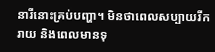នារីនោះគ្រប់បញ្ហា។ មិនថាពេលសប្បាយរីករាយ និងពេលមានទុ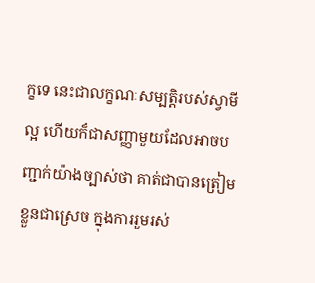ក្ខទេ នេះជាលក្ខណៈសម្បត្តិរបស់ស្វាមីល្អ ហើយក៏ជាសញ្ញាមួយដែលអាចបញ្ជាក់យ៉ាងច្បាស់ថា គាត់ជាបានត្រៀមខ្លួនជាស្រេច ក្នុងការរួមរស់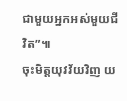ជាមួយអ្នកអស់មួយជីវិត”៕
ចុះមិត្តយុវវ័យវិញ យ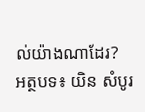ល់យ៉ាងណាដែរ?
អត្ថបទ៖ យិន សំបូរ